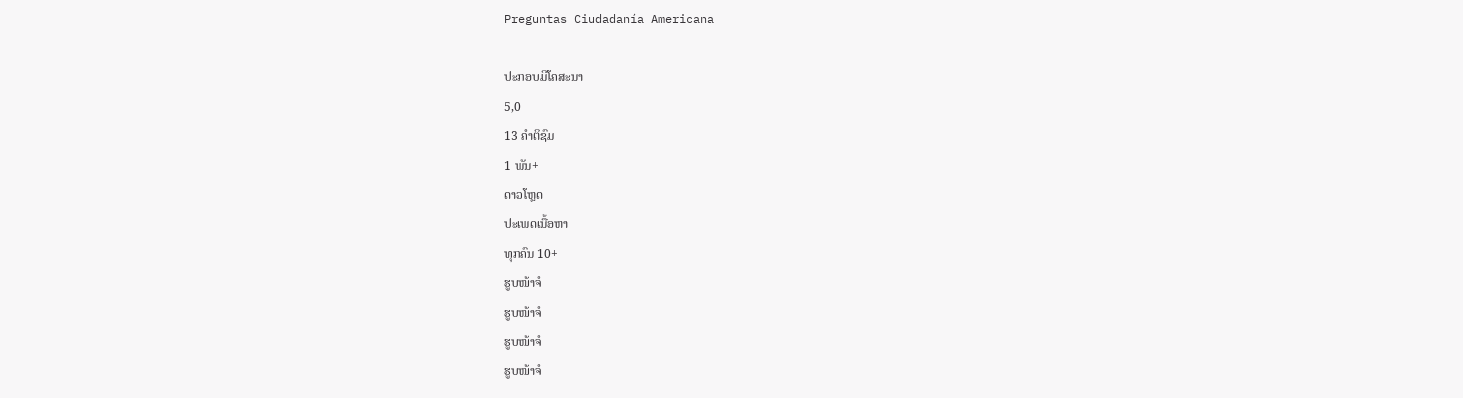Preguntas Ciudadanía Americana

ປະກອບມີໂຄສະນາ
5,0
13 ຄຳຕິຊົມ
1 ພັນ+
ດາວໂຫຼດ
ປະເພດເນື້ອຫາ
ທຸກຄົນ 10+
ຮູບໜ້າຈໍ
ຮູບໜ້າຈໍ
ຮູບໜ້າຈໍ
ຮູບໜ້າຈໍ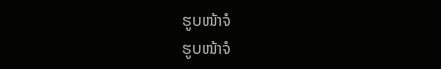ຮູບໜ້າຈໍ
ຮູບໜ້າຈໍ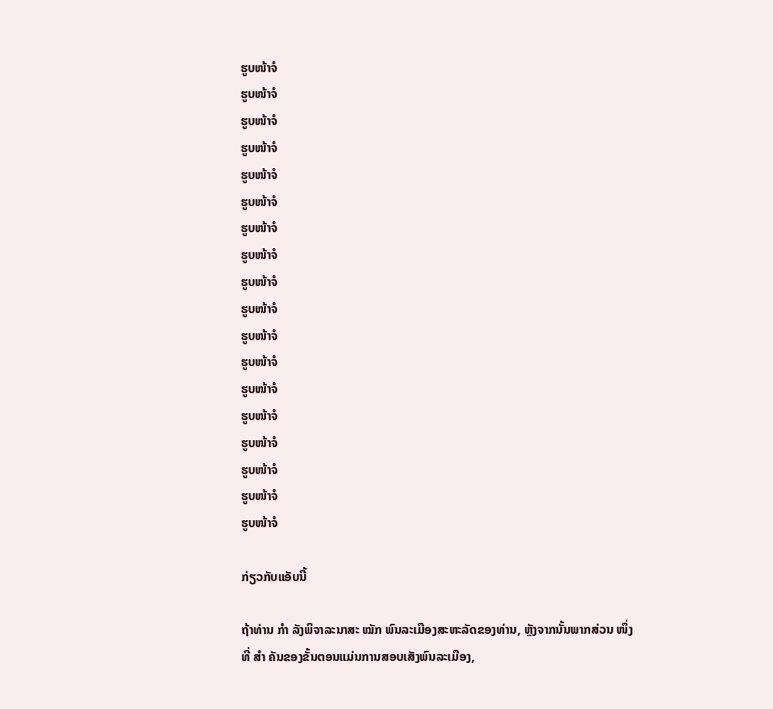ຮູບໜ້າຈໍ
ຮູບໜ້າຈໍ
ຮູບໜ້າຈໍ
ຮູບໜ້າຈໍ
ຮູບໜ້າຈໍ
ຮູບໜ້າຈໍ
ຮູບໜ້າຈໍ
ຮູບໜ້າຈໍ
ຮູບໜ້າຈໍ
ຮູບໜ້າຈໍ
ຮູບໜ້າຈໍ
ຮູບໜ້າຈໍ
ຮູບໜ້າຈໍ
ຮູບໜ້າຈໍ
ຮູບໜ້າຈໍ
ຮູບໜ້າຈໍ
ຮູບໜ້າຈໍ
ຮູບໜ້າຈໍ

ກ່ຽວກັບແອັບນີ້

ຖ້າທ່ານ ກຳ ລັງພິຈາລະນາສະ ໝັກ ພົນລະເມືອງສະຫະລັດຂອງທ່ານ, ຫຼັງຈາກນັ້ນພາກສ່ວນ ໜຶ່ງ ທີ່ ສຳ ຄັນຂອງຂັ້ນຕອນແມ່ນການສອບເສັງພົນລະເມືອງ,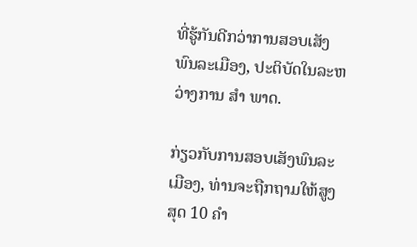ທີ່ຮູ້ກັນດີກວ່າການສອບເສັງພົນລະເມືອງ, ປະຕິບັດໃນລະຫວ່າງການ ສຳ ພາດ.

ກ່ຽວກັບການສອບເສັງພົນລະເມືອງ, ທ່ານຈະຖືກຖາມໃຫ້ສູງສຸດ 10 ຄຳ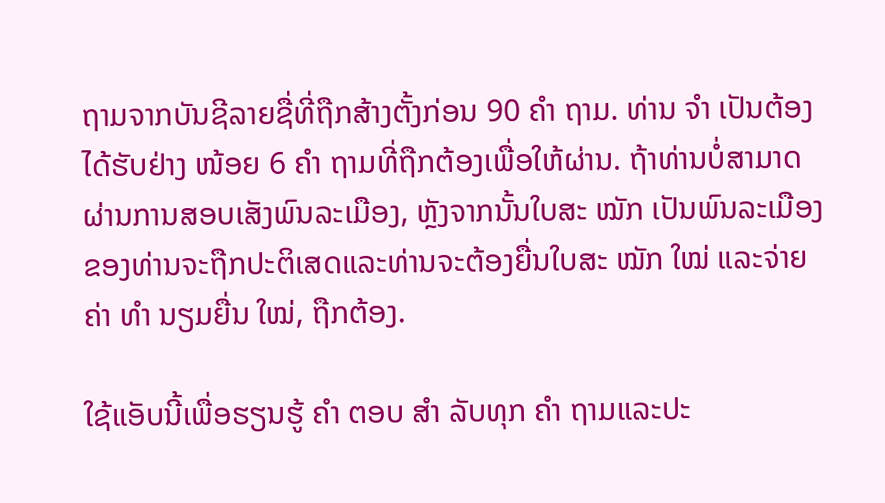ຖາມຈາກບັນຊີລາຍຊື່ທີ່ຖືກສ້າງຕັ້ງກ່ອນ 90 ຄຳ ຖາມ. ທ່ານ ຈຳ ເປັນຕ້ອງໄດ້ຮັບຢ່າງ ໜ້ອຍ 6 ຄຳ ຖາມທີ່ຖືກຕ້ອງເພື່ອໃຫ້ຜ່ານ. ຖ້າທ່ານບໍ່ສາມາດຜ່ານການສອບເສັງພົນລະເມືອງ, ຫຼັງຈາກນັ້ນໃບສະ ໝັກ ເປັນພົນລະເມືອງຂອງທ່ານຈະຖືກປະຕິເສດແລະທ່ານຈະຕ້ອງຍື່ນໃບສະ ໝັກ ໃໝ່ ແລະຈ່າຍຄ່າ ທຳ ນຽມຍື່ນ ໃໝ່, ຖືກຕ້ອງ.

ໃຊ້ແອັບນີ້ເພື່ອຮຽນຮູ້ ຄຳ ຕອບ ສຳ ລັບທຸກ ຄຳ ຖາມແລະປະ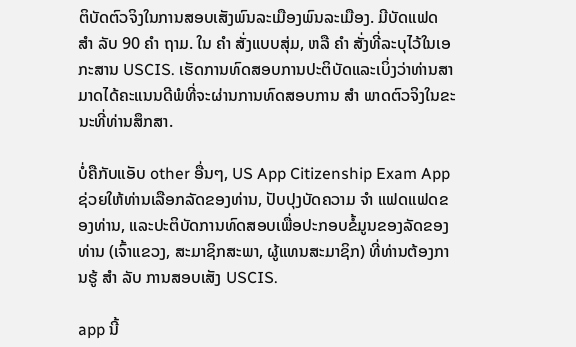ຕິບັດຕົວຈິງໃນການສອບເສັງພົນລະເມືອງພົນລະເມືອງ. ມີບັດແຟດ ສຳ ລັບ 90 ຄຳ ຖາມ. ໃນ ຄຳ ສັ່ງແບບສຸ່ມ, ຫລື ຄຳ ສັ່ງທີ່ລະບຸໄວ້ໃນເອກະສານ USCIS. ເຮັດການທົດສອບການປະຕິບັດແລະເບິ່ງວ່າທ່ານສາມາດໄດ້ຄະແນນດີພໍທີ່ຈະຜ່ານການທົດສອບການ ສຳ ພາດຕົວຈິງໃນຂະນະທີ່ທ່ານສຶກສາ.

ບໍ່ຄືກັບແອັບ other ອື່ນໆ, US App Citizenship Exam App ຊ່ວຍໃຫ້ທ່ານເລືອກລັດຂອງທ່ານ, ປັບປຸງບັດຄວາມ ຈຳ ແຟດແຟດຂອງທ່ານ, ແລະປະຕິບັດການທົດສອບເພື່ອປະກອບຂໍ້ມູນຂອງລັດຂອງທ່ານ (ເຈົ້າແຂວງ, ສະມາຊິກສະພາ, ຜູ້ແທນສະມາຊິກ) ທີ່ທ່ານຕ້ອງການຮູ້ ສຳ ລັບ ການສອບເສັງ USCIS.

app ນີ້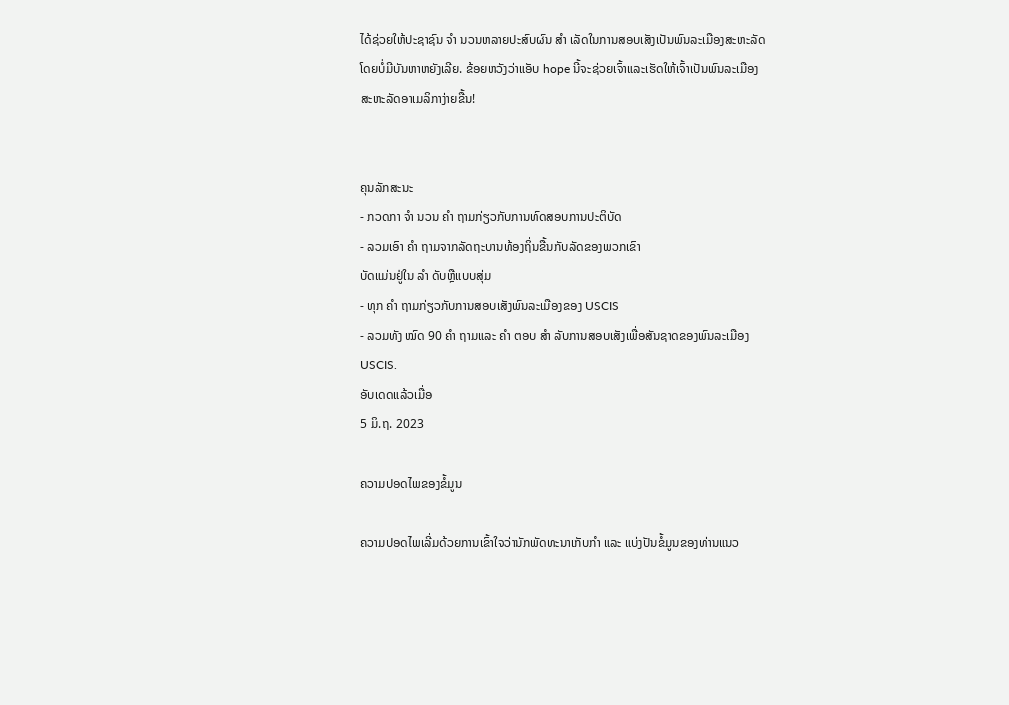ໄດ້ຊ່ວຍໃຫ້ປະຊາຊົນ ຈຳ ນວນຫລາຍປະສົບຜົນ ສຳ ເລັດໃນການສອບເສັງເປັນພົນລະເມືອງສະຫະລັດໂດຍບໍ່ມີບັນຫາຫຍັງເລີຍ. ຂ້ອຍຫວັງວ່າແອັບ hope ນີ້ຈະຊ່ວຍເຈົ້າແລະເຮັດໃຫ້ເຈົ້າເປັນພົນລະເມືອງສະຫະລັດອາເມລິກາງ່າຍຂື້ນ!


ຄຸນລັກສະນະ
- ກວດກາ ຈຳ ນວນ ຄຳ ຖາມກ່ຽວກັບການທົດສອບການປະຕິບັດ
- ລວມເອົາ ຄຳ ຖາມຈາກລັດຖະບານທ້ອງຖິ່ນຂື້ນກັບລັດຂອງພວກເຂົາ
ບັດແມ່ນຢູ່ໃນ ລຳ ດັບຫຼືແບບສຸ່ມ
- ທຸກ ຄຳ ຖາມກ່ຽວກັບການສອບເສັງພົນລະເມືອງຂອງ USCIS
- ລວມທັງ ໝົດ 90 ຄຳ ຖາມແລະ ຄຳ ຕອບ ສຳ ລັບການສອບເສັງເພື່ອສັນຊາດຂອງພົນລະເມືອງ USCIS.
ອັບເດດແລ້ວເມື່ອ
5 ມິ.ຖ. 2023

ຄວາມປອດໄພຂອງຂໍ້ມູນ

ຄວາມປອດໄພເລີ່ມດ້ວຍການເຂົ້າໃຈວ່ານັກພັດທະນາເກັບກຳ ແລະ ແບ່ງປັນຂໍ້ມູນຂອງທ່ານແນວ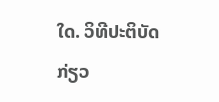ໃດ. ວິທີປະຕິບັດກ່ຽວ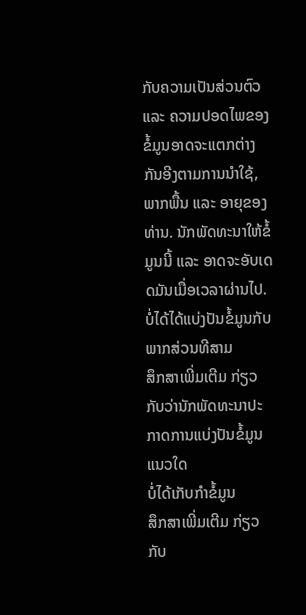ກັບຄວາມເປັນສ່ວນຕົວ ແລະ ຄວາມປອດໄພຂອງຂໍ້ມູນອາດຈະແຕກຕ່າງກັນອີງຕາມການນຳໃຊ້, ພາກພື້ນ ແລະ ອາຍຸຂອງທ່ານ. ນັກພັດທະນາໃຫ້ຂໍ້ມູນນີ້ ແລະ ອາດຈະອັບເດດມັນເມື່ອເວລາຜ່ານໄປ.
ບໍ່ໄດ້ໄດ້ແບ່ງປັນຂໍ້ມູນກັບພາກສ່ວນທີສາມ
ສຶກສາເພີ່ມເຕີມ ກ່ຽວກັບວ່ານັກພັດທະນາປະກາດການແບ່ງປັນຂໍ້ມູນແນວໃດ
ບໍ່ໄດ້ເກັບກຳຂໍ້ມູນ
ສຶກສາເພີ່ມເຕີມ ກ່ຽວກັບ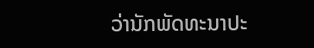ວ່ານັກພັດທະນາປະ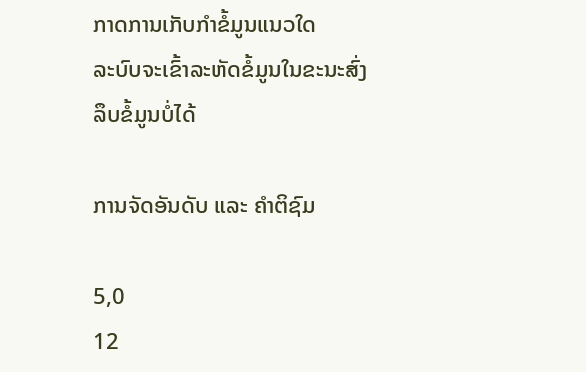ກາດການເກັບກຳຂໍ້ມູນແນວໃດ
ລະບົບຈະເຂົ້າລະຫັດຂໍ້ມູນໃນຂະນະສົ່ງ
ລຶບຂໍ້ມູນບໍ່ໄດ້

ການຈັດອັນດັບ ແລະ ຄຳຕິຊົມ

5,0
12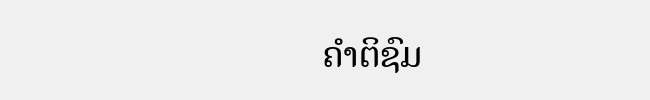ຄຳຕິຊົມ